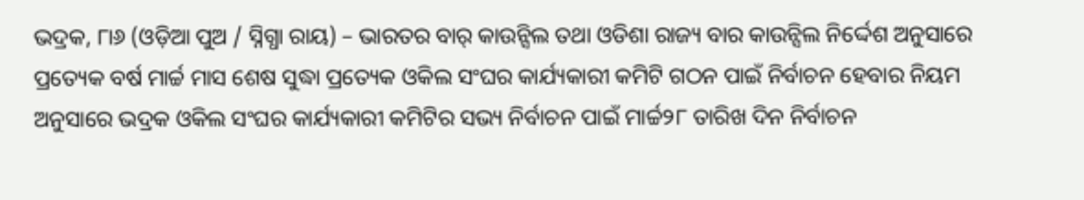ଭଦ୍ରକ, ୮ା୬ (ଓଡ଼ିଆ ପୁଅ / ସ୍ନିଗ୍ଧା ରାୟ) – ଭାରତର ବାର୍ କାଉନ୍ସିଲ ତଥା ଓଡିଶା ରାଜ୍ୟ ବାର କାଉନ୍ସିଲ ନିର୍ଦ୍ଦେଶ ଅନୁସାରେ ପ୍ରତ୍ୟେକ ବର୍ଷ ମାର୍ଚ୍ଚ ମାସ ଶେଷ ସୁଦ୍ଧା ପ୍ରତ୍ୟେକ ଓକିଲ ସଂଘର କାର୍ଯ୍ୟକାରୀ କମିଟି ଗଠନ ପାଇଁ ନିର୍ବାଚନ ହେବାର ନିୟମ ଅନୁସାରେ ଭଦ୍ରକ ଓକିଲ ସଂଘର କାର୍ଯ୍ୟକାରୀ କମିଟିର ସଭ୍ୟ ନିର୍ବାଚନ ପାଇଁ ମାର୍ଚ୍ଚ୨୮ ତାରିଖ ଦିନ ନିର୍ବାଚନ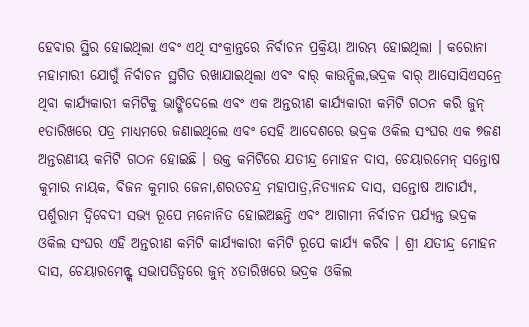ହେବାର ସ୍ଥିର ହୋଇଥିଲା ଏବଂ ଏଥି ସଂକ୍ରାନ୍ତରେ ନିର୍ବାଚନ ପ୍ରକ୍ରିୟା ଆରମ୍ଭ ହୋଇଥିଲା । କରୋନା ମହାମାରୀ ଯୋଗୁଁ ନିର୍ବାଚନ ସ୍ଥଗିତ ରଖାଯାଇଥିଲା ଏବଂ ବାର୍ କାଉନ୍ସିଲ,ଭଦ୍ରକ ବାର୍ ଆସୋସିଏସନ୍ରେ ଥିବା କାର୍ଯ୍ୟକାରୀ କମିଟିକୁ ଭାଙ୍ଗିଦେଲେ ଏବଂ ଏକ ଅନ୍ତରୀଣ କାର୍ଯ୍ୟକାରୀ କମିଟି ଗଠନ କରି ଜୁନ୍ ୧ତାରିଖରେ ପତ୍ର ମାଧ୍ୟମରେ ଜଣାଇଥିଲେ ଏବଂ ସେହି ଆଦେଶରେ ଭଦ୍ରକ ଓକିଲ ସଂଘର ଏକ ୭ଜଣ ଅନ୍ତରଣୀୟ କମିଟି ଗଠନ ହୋଇଛି । ଉକ୍ତ କମିଟିରେ ଯତୀନ୍ଦ୍ର ମୋହନ ଦାସ, ଚେୟାରମେନ୍ ସନ୍ତୋଷ କୁମାର ନାୟକ, ବିଜନ କୁମାର ଜେନା,ଶରତଚନ୍ଦ୍ର ମହାପାତ୍ର,ନିତ୍ୟାନନ୍ଦ ଦାସ, ସନ୍ତୋଷ ଆଚାର୍ଯ୍ୟ, ପର୍ଶୁରାମ ଦ୍ୱିବେଦୀ ସଭ୍ୟ ରୂପେ ମନୋନିତ ହୋଇଅଛନ୍ତି ଏବଂ ଆଗାମୀ ନିର୍ବାଚନ ପର୍ଯ୍ୟନ୍ତ ଭଦ୍ରକ ଓକିଲ ସଂଘର ଏହି ଅନ୍ତରୀଣ କମିଟି କାର୍ଯ୍ୟକାରୀ କମିଟି ରୂପେ କାର୍ଯ୍ୟ କରିବ । ଶ୍ରୀ ଯତୀନ୍ଦ୍ର ମୋହନ ଦାସ, ଚେୟାରମେନ୍ଙ୍କ ସଭାପତିତ୍ୱରେ ଜୁନ୍ ୪ତାରିଖରେ ଭଦ୍ରକ ଓକିଲ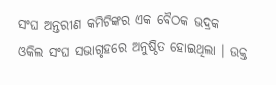ସଂଘ ଅନ୍ତରୀଣ କମିଟିଙ୍କର ଏକ ବୈଠକ ଭଦ୍ରକ ଓକିଲ ସଂଘ ସଭାଗୃହରେ ଅନୁଷ୍ଠିତ ହୋଇଥିଲା । ଉକ୍ତ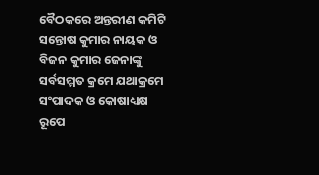ବୈଠକରେ ଅନ୍ତରୀଣ କମିଟି ସନ୍ତୋଷ କୁମାର ନାୟକ ଓ ବିଜନ କୁମାର ଜେନାଙ୍କୁ ସର୍ବସମ୍ମତ କ୍ରମେ ଯଥାକ୍ରମେ ସଂପାଦକ ଓ କୋଷାଧ୍ୟକ୍ଷ ରୂପେ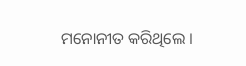ମନୋନୀତ କରିଥିଲେ ।